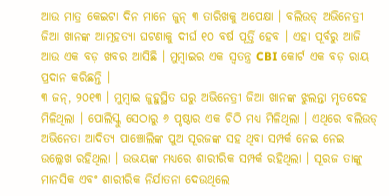ଆଉ ମାତ୍ର କେଇଟା ଦିନ ମାନେ ଜୁନ୍ ୩ ତାରିଖକୁ ଅପେକ୍ଷା । ବଲିଉଡ୍ ଅଭିନେତ୍ରୀ ଜିଆ ଖାନଙ୍କ ଆତ୍ମହତ୍ୟା ଘଟଣାକୁ ଦୀର୍ଘ ୧୦ ବର୍ଷ ପୂର୍ତ୍ତି ହେବ । ଏହା ପୂର୍ବରୁ ଆଜି ଆଉ ଏକ ବଡ଼ ଖବର ଆସିଛି । ମୁମ୍ବାଇର ଏକ ସ୍ୱତନ୍ତ୍ର CBI କୋର୍ଟ ଏକ ବଡ଼ ରାୟ ପ୍ରଦାନ କରିଛନ୍ତି ।
୩ ଜନ୍, ୨୦୧୩ । ମୁମ୍ବାଇ ଜୁହୁସ୍ଥିତ ଘରୁ ଅଭିନେତ୍ରୀ ଜିଆ ଖାନଙ୍କ ଝୁଲନ୍ତା ମୃତଦେହ ମିଳିଥିଲା । ପୋଲିସ୍କୁ ସେଠାରୁ ୬ ପୃଷ୍ଠାର ଏକ ଚିଠି ମଧ୍ୟ ମିଳିଥିଲା । ଏଥିରେ ବଲିଉଡ୍ ଅଭିନେତା ଆଦିତ୍ୟ ପାଞ୍ଚୋଲିଙ୍କ ପୁଅ ସୂରଜଙ୍କ ସହ ଥିବା ସମ୍ପର୍କ ନେଇ ନେଇ ଉଲ୍ଲେଖ ରହିଥିଲା । ଉଭୟଙ୍କ ମଧ୍ୟରେ ଶାରୀରିକ ସମ୍ପର୍କ ରହିଥିଲା । ସୂରଜ ତାଙ୍କୁ ମାନସିକ ଏବଂ ଶାରୀରିକ ନିର୍ଯାତନା ଦେଉଥିଲେ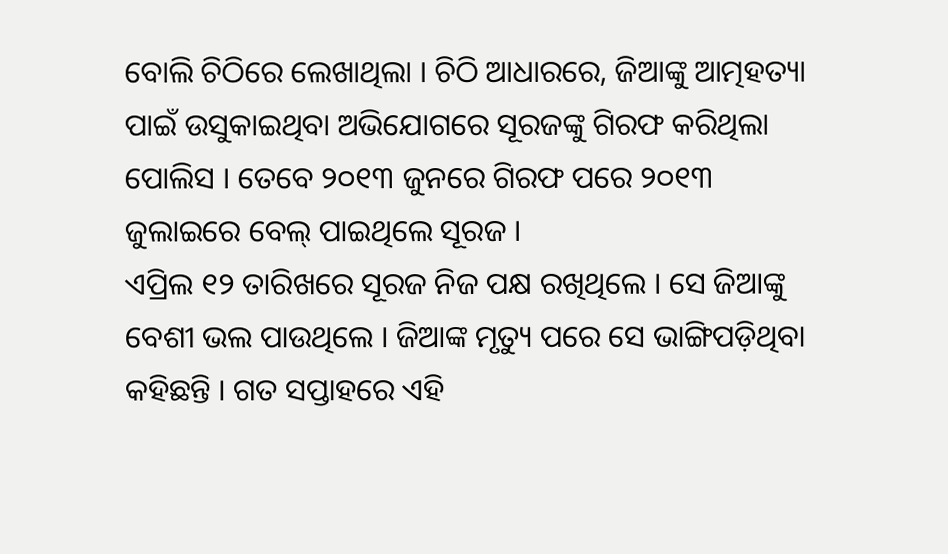ବୋଲି ଚିଠିରେ ଲେଖାଥିଲା । ଚିଠି ଆଧାରରେ, ଜିଆଙ୍କୁ ଆତ୍ମହତ୍ୟା ପାଇଁ ଉସୁକାଇଥିବା ଅଭିଯୋଗରେ ସୂରଜଙ୍କୁ ଗିରଫ କରିଥିଲା ପୋଲିସ । ତେବେ ୨୦୧୩ ଜୁନରେ ଗିରଫ ପରେ ୨୦୧୩ ଜୁଲାଇରେ ବେଲ୍ ପାଇଥିଲେ ସୂରଜ ।
ଏପ୍ରିଲ ୧୨ ତାରିଖରେ ସୂରଜ ନିଜ ପକ୍ଷ ରଖିଥିଲେ । ସେ ଜିଆଙ୍କୁ ବେଶୀ ଭଲ ପାଉଥିଲେ । ଜିଆଙ୍କ ମୃତ୍ୟୁ ପରେ ସେ ଭାଙ୍ଗିପଡ଼ିଥିବା କହିଛନ୍ତି । ଗତ ସପ୍ତାହରେ ଏହି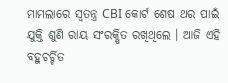ମାମଲାରେ ସ୍ୱତନ୍ତ୍ର CBI କୋର୍ଟ ଶେଷ ଥର ପାଇଁ ଯୁକ୍ତି ଶୁଣି ରାୟ ସଂରକ୍ଷିତ ରଖିଥିଲେ । ଆଜି ଏହି ବହୁଚର୍ଚ୍ଚିତ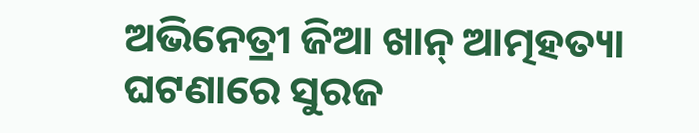ଅଭିନେତ୍ରୀ ଜିଆ ଖାନ୍ ଆତ୍ମହତ୍ୟା ଘଟଣାରେ ସୁରଜ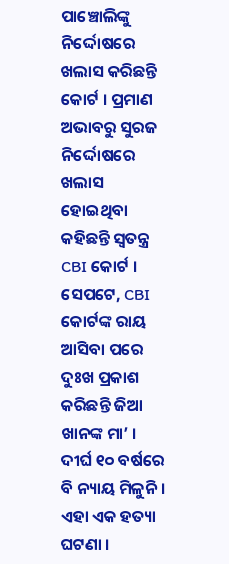ପାଞ୍ଚୋଲିଙ୍କୁ ନିର୍ଦ୍ଦୋଷରେ ଖଲାସ କରିଛନ୍ତି କୋର୍ଟ । ପ୍ରମାଣ ଅଭାବରୁ ସୁରଜ ନିର୍ଦ୍ଦୋଷରେ ଖଲାସ ହୋଇଥିବା କହିଛନ୍ତି ସ୍ୱତନ୍ତ୍ର CBI କୋର୍ଟ ।
ସେପଟେ, CBI କୋର୍ଟଙ୍କ ରାୟ ଆସିବା ପରେ ଦୁଃଖ ପ୍ରକାଶ କରିଛନ୍ତି ଜିଆ ଖାନଙ୍କ ମା’ । ଦୀର୍ଘ ୧୦ ବର୍ଷରେ ବି ନ୍ୟାୟ ମିଳୁନି । ଏହା ଏକ ହତ୍ୟା ଘଟଣା ।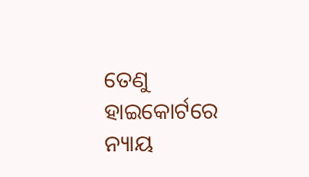ତେଣୁ ହାଇକୋର୍ଟରେ ନ୍ୟାୟ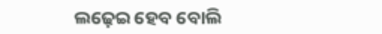ଲଢ଼େଇ ହେବ ବୋଲି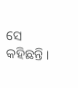ସେ କହିଛନ୍ତି ।